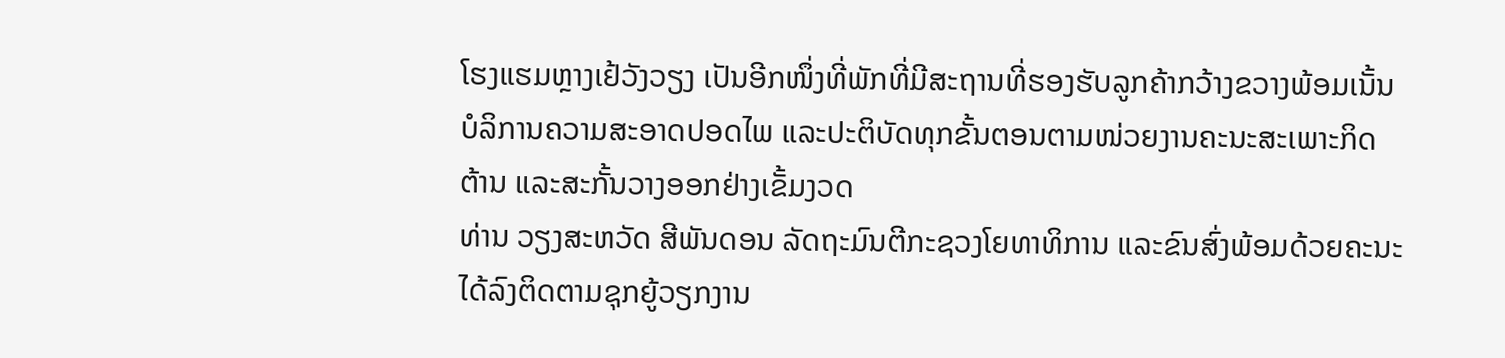ໂຮງແຮມຫຼາງເຢ້ວັງວຽງ ເປັນອີກໜຶ່ງທີ່ພັກທີ່ມີສະຖານທີ່ຮອງຮັບລູກຄ້າກວ້າງຂວາງພ້ອມເນັ້ນບໍລິການຄວາມສະອາດປອດໄພ ແລະປະຕິບັດທຸກຂັ້ນຕອນຕາມໜ່ວຍງານຄະນະສະເພາະກິດຕ້ານ ແລະສະກັ້ນວາງອອກຢ່າງເຂັ້ມງວດ
ທ່ານ ວຽງສະຫວັດ ສີພັນດອນ ລັດຖະມົນຕີກະຊວງໂຍທາທິການ ແລະຂົນສົ່ງພ້ອມດ້ວຍຄະນະໄດ້ລົງຕິດຕາມຊຸກຍູ້ວຽກງານ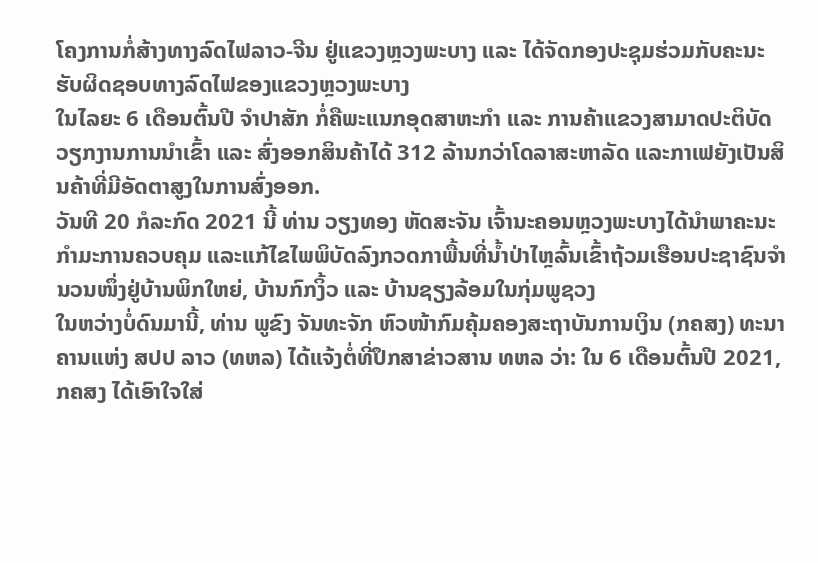ໂຄງການກໍ່ສ້າງທາງລົດໄຟລາວ-ຈີນ ຢູ່ແຂວງຫຼວງພະບາງ ແລະ ໄດ້ຈັດກອງປະຊຸມຮ່ວມກັບຄະນະຮັບຜິດຊອບທາງລົດໄຟຂອງແຂວງຫຼວງພະບາງ
ໃນໄລຍະ 6 ເດືອນຕົ້ນປີ ຈໍາປາສັກ ກໍ່ຄືພະແນກອຸດສາຫະກໍາ ແລະ ການຄ້າແຂວງສາມາດປະຕິບັດວຽກງານການນໍາເຂົ້າ ແລະ ສົ່ງອອກສິນຄ້າໄດ້ 312 ລ້ານກວ່າໂດລາສະຫາລັດ ແລະກາເຟຍັງເປັນສິນຄ້າທີ່ມີອັດຕາສູງໃນການສົ່ງອອກ.
ວັນທີ 20 ກໍລະກົດ 2021 ນີ້ ທ່ານ ວຽງທອງ ຫັດສະຈັນ ເຈົ້ານະຄອນຫຼວງພະບາງໄດ້ນຳພາຄະນະກຳມະການຄວບຄຸມ ແລະແກ້ໄຂໄພພິບັດລົງກວດກາພື້ນທີ່ນໍ້າປ່າໄຫຼລົ້ນເຂົ້າຖ້ວມເຮືອນປະຊາຊົນຈຳນວນໜຶ່ງຢູ່ບ້ານພິກໃຫຍ່, ບ້ານກົກງິ້ວ ແລະ ບ້ານຊຽງລ້ອມໃນກຸ່ມພູຊວງ
ໃນຫວ່າງບໍ່ດົນມານີ້, ທ່ານ ພູຂົງ ຈັນທະຈັກ ຫົວໜ້າກົມຄຸ້ມຄອງສະຖາບັນການເງິນ (ກຄສງ) ທະນາຄານແຫ່ງ ສປປ ລາວ (ທຫລ) ໄດ້ແຈ້ງຕໍ່ທີ່ປຶກສາຂ່າວສານ ທຫລ ວ່າ: ໃນ 6 ເດືອນຕົ້ນປີ 2021, ກຄສງ ໄດ້ເອົາໃຈໃສ່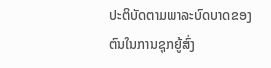ປະຕິບັດຕາມພາລະບົດບາດຂອງຕົນໃນການຊຸກຍູ້ສົ່ງ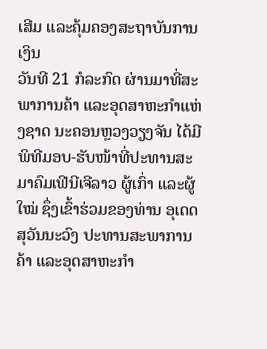ເສີມ ແລະຄຸ້ມຄອງສະຖາບັນການເງິນ
ວັນທີ 21 ກໍລະກົດ ຜ່ານມາທີ່ສະພາການຄ້າ ແລະອຸດສາຫະກຳແຫ່ງຊາດ ນະຄອນຫຼວງວຽງຈັນ ໄດ້ມີພິທີມອບ-ຮັບໜ້າທີ່ປະທານສະມາຄົມເຟີນີເຈີລາວ ຜູ້ເກົ່າ ແລະຜູ້ໃໝ່ ຊຶ່ງເຂົ້າຮ່ວມຂອງທ່ານ ອຸເດດ ສຸວັນນະວົງ ປະທານສະພາການຄ້າ ແລະອຸດສາຫະກຳ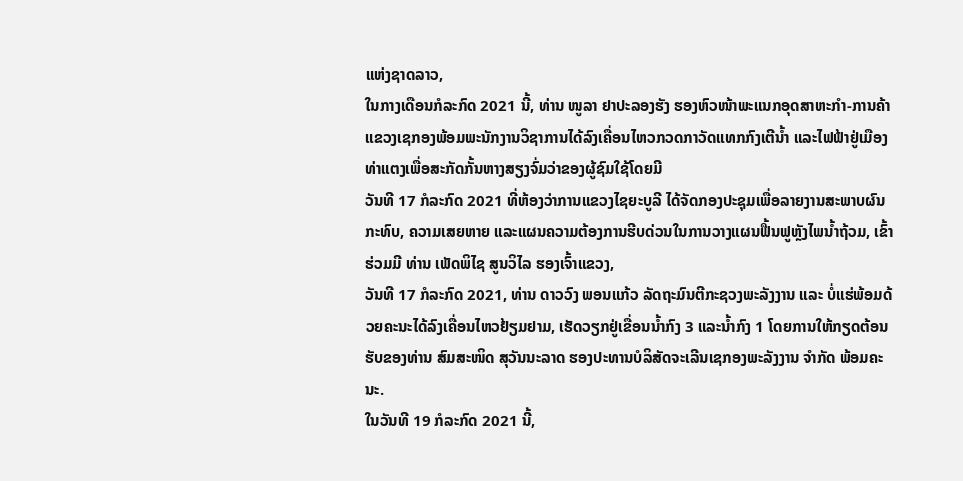ແຫ່ງຊາດລາວ,
ໃນກາງເດືອນກໍລະກົດ 2021 ນີ້, ທ່ານ ໜູລາ ຢາປະລອງຮັງ ຮອງຫົວໜ້າພະແນກອຸດສາຫະກຳ-ການຄ້າແຂວງເຊກອງພ້ອມພະນັກງານວິຊາການໄດ້ລົງເຄື່ອນໄຫວກວດກາວັດແທກກົງເຕີນໍ້າ ແລະໄຟຟ້າຢູ່ເມືອງທ່າແຕງເພື່ອສະກັດກັ້ນຫາງສຽງຈົ່ມວ່າຂອງຜູ້ຊົມໃຊ້ໂດຍມີ
ວັນທີ 17 ກໍລະກົດ 2021 ທີ່ຫ້ອງວ່າການແຂວງໄຊຍະບູລີ ໄດ້ຈັດກອງປະຊຸມເພື່ອລາຍງານສະພາບຜົນ ກະທົບ, ຄວາມເສຍຫາຍ ແລະແຜນຄວາມຕ້ອງການຮີບດ່ວນໃນການວາງແຜນຟື້ນຟູຫຼັງໄພນໍ້າຖ້ວມ, ເຂົ້າຮ່ວມມີ ທ່ານ ເພັດພິໄຊ ສູນວິໄລ ຮອງເຈົ້າແຂວງ,
ວັນທີ 17 ກໍລະກົດ 2021, ທ່ານ ດາວວົງ ພອນແກ້ວ ລັດຖະມົນຕີກະຊວງພະລັງງານ ແລະ ບໍ່ແຮ່ພ້ອມດ້ວຍຄະນະໄດ້ລົງເຄື່ອນໄຫວຢ້ຽມຢາມ, ເຮັດວຽກຢູ່ເຂື່ອນນໍ້າກົງ 3 ແລະນໍ້າກົງ 1 ໂດຍການໃຫ້ກຽດຕ້ອນຮັບຂອງທ່ານ ສົມສະໜິດ ສຸວັນນະລາດ ຮອງປະທານບໍລິສັດຈະເລີນເຊກອງພະລັງງານ ຈໍາກັດ ພ້ອມຄະນະ.
ໃນວັນທີ 19 ກໍລະກົດ 2021 ນີ້,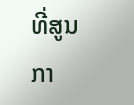ທີ່ສູນກາ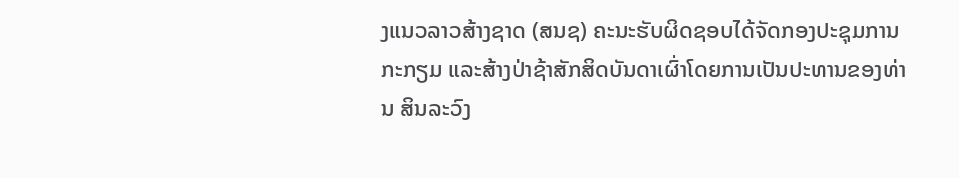ງແນວລາວສ້າງຊາດ (ສນຊ) ຄະນະຮັບຜິດຊອບໄດ້ຈັດກອງປະຊຸມການກະກຽມ ແລະສ້າງປ່າຊ້າສັກສິດບັນດາເຜົ່າໂດຍການເປັນປະທານຂອງທ່ານ ສິນລະວົງ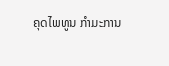ຄຸດໄພທູນ ກໍາມະການ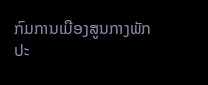ກົມການເມືອງສູນກາງພັກປະ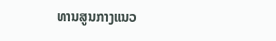ທານສູນກາງແນວ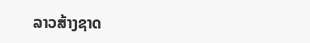ລາວສ້າງຊາດ